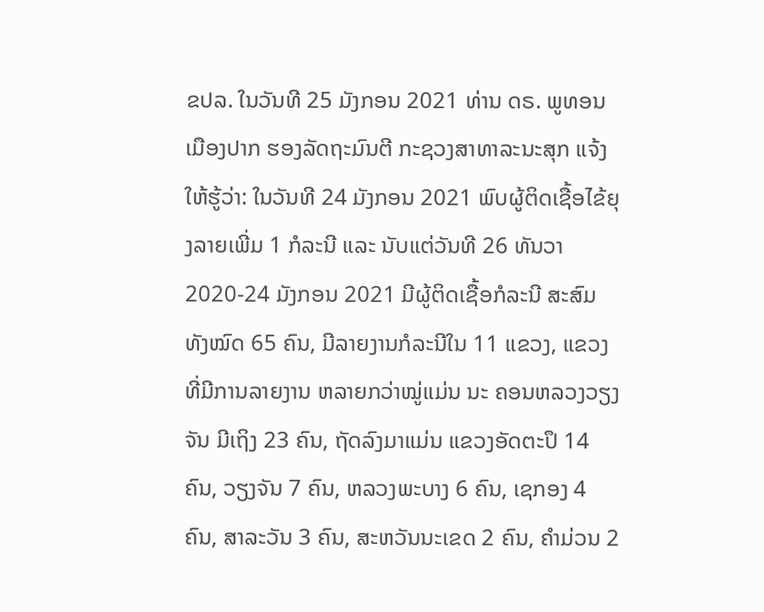ຂປລ. ໃນວັນທີ 25 ມັງກອນ 2021 ທ່ານ ດຣ. ພູທອນ ເມືອງປາກ ຮອງລັດຖະມົນຕີ ກະຊວງສາທາລະນະສຸກ ແຈ້ງໃຫ້ຮູ້ວ່າ: ໃນວັນທີ 24 ມັງກອນ 2021 ພົບຜູ້ຕິດເຊື້ອໄຂ້ຍຸງລາຍເພີ່ມ 1 ກໍລະນີ ແລະ ນັບແຕ່ວັນທີ 26 ທັນວາ 2020-24 ມັງກອນ 2021 ມີຜູ້ຕິດເຊື້ອກໍລະນີ ສະສົມ ທັງໝົດ 65 ຄົນ, ມີລາຍງານກໍລະນີໃນ 11 ແຂວງ, ແຂວງ ທີ່ມີການລາຍງານ ຫລາຍກວ່າໝູ່ແມ່ນ ນະ ຄອນຫລວງວຽງຈັນ ມີເຖິງ 23 ຄົນ, ຖັດລົງມາແມ່ນ ແຂວງອັດຕະປຶ 14 ຄົນ, ວຽງຈັນ 7 ຄົນ, ຫລວງພະບາງ 6 ຄົນ, ເຊກອງ 4 ຄົນ, ສາລະວັນ 3 ຄົນ, ສະຫວັນນະເຂດ 2 ຄົນ, ຄຳມ່ວນ 2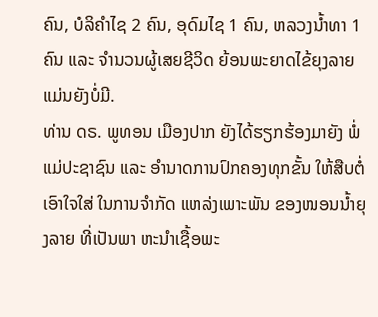ຄົນ, ບໍລິຄຳໄຊ 2 ຄົນ, ອຸດົມໄຊ 1 ຄົນ, ຫລວງນ້ຳທາ 1 ຄົນ ແລະ ຈຳນວນຜູ້ເສຍຊີວິດ ຍ້ອນພະຍາດໄຂ້ຍຸງລາຍ ແມ່ນຍັງບໍ່ມີ.
ທ່ານ ດຣ. ພູທອນ ເມືອງປາກ ຍັງໄດ້ຮຽກຮ້ອງມາຍັງ ພໍ່ແມ່ປະຊາຊົນ ແລະ ອຳນາດການປົກຄອງທຸກຂັ້ນ ໃຫ້ສືບຕໍ່ເອົາໃຈໃສ່ ໃນການຈຳກັດ ແຫລ່ງເພາະພັນ ຂອງໜອນນໍ້າຍຸງລາຍ ທີ່ເປັນພາ ຫະນຳເຊື້ອພະ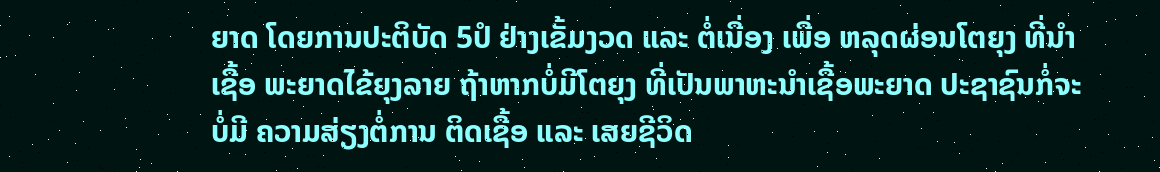ຍາດ ໂດຍການປະຕິບັດ 5ປໍ ຢ່າງເຂັ້ມງວດ ແລະ ຕໍ່ເນື່ອງ ເພື່ອ ຫລຸດຜ່ອນໂຕຍຸງ ທີ່ນຳເຊື້ອ ພະຍາດໄຂ້ຍຸງລາຍ ຖ້າຫາກບໍ່ມີໂຕຍຸງ ທີ່ເປັນພາຫະນຳເຊື້ອພະຍາດ ປະຊາຊົນກໍ່ຈະບໍ່ມີ ຄວາມສ່ຽງຕໍ່ການ ຕິດເຊື້ອ ແລະ ເສຍຊີວິດ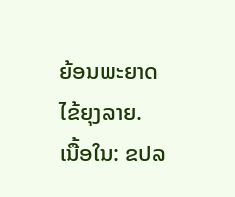ຍ້ອນພະຍາດໄຂ້ຍຸງລາຍ.
ເນື້ອໃນ: ຂປລ